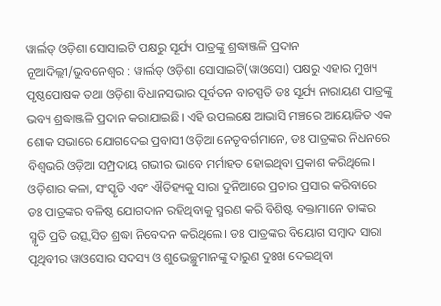ୱାର୍ଲଡ୍ ଓଡ଼ିଶା ସୋସାଇଟି ପକ୍ଷରୁ ସୂର୍ଯ୍ୟ ପାତ୍ରଙ୍କୁ ଶ୍ରଦ୍ଧାଞ୍ଜଳି ପ୍ରଦାନ
ନୂଆଦିଲ୍ଲୀ/ଭୁବନେଶ୍ୱର : ୱାର୍ଲଡ୍ ଓଡ଼ିଶା ସୋସାଇଟି(ୱାଓସୋ) ପକ୍ଷରୁ ଏହାର ମୁଖ୍ୟ ପୃଷ୍ଠପୋଷକ ତଥା ଓଡ଼ିଶା ବିଧାନସଭାର ପୂର୍ବତନ ବାଚସ୍ପତି ଡଃ ସୂର୍ଯ୍ୟ ନାରାୟଣ ପାତ୍ରଙ୍କୁ ଭବ୍ୟ ଶ୍ରଦ୍ଧାଞ୍ଜଳି ପ୍ରଦାନ କରାଯାଇଛି। ଏହି ଉପଲକ୍ଷେ ଆଭାସି ମଞ୍ଚରେ ଆୟୋଜିତ ଏକ ଶୋକ ସଭାରେ ଯୋଗଦେଇ ପ୍ରବାସୀ ଓଡ଼ିଆ ନେତୃବର୍ଗମାନେ, ଡଃ ପାତ୍ରଙ୍କର ନିଧନରେ ବିଶ୍ଵଭରି ଓଡ଼ିଆ ସମ୍ପ୍ରଦାୟ ଗଭୀର ଭାବେ ମର୍ମାହତ ହୋଇଥିବା ପ୍ରକାଶ କରିଥିଲେ। ଓଡ଼ିଶାର କଳା, ସଂସ୍କୃତି ଏବଂ ଐତିହ୍ୟକୁ ସାରା ଦୁନିଆରେ ପ୍ରଚାର ପ୍ରସାର କରିବାରେ ଡଃ ପାତ୍ରଙ୍କର ବଳିଷ୍ଠ ଯୋଗଦାନ ରହିଥିବାକୁ ସ୍ମରଣ କରି ବିଶିଷ୍ଟ ବକ୍ତାମାନେ ତାଙ୍କର ସ୍ମୃତି ପ୍ରତି ଉତ୍ସ୍ୱସିତ ଶ୍ରଦ୍ଧା ନିବେଦନ କରିଥିଲେ। ଡଃ ପାତ୍ରଙ୍କର ବିୟୋଗ ସମ୍ବାଦ ସାରା ପୃଥିବୀର ୱାଓସୋର ସଦସ୍ୟ ଓ ଶୁଭେଚ୍ଛୁମାନଙ୍କୁ ଦାରୁଣ ଦୁଃଖ ଦେଇଥିବା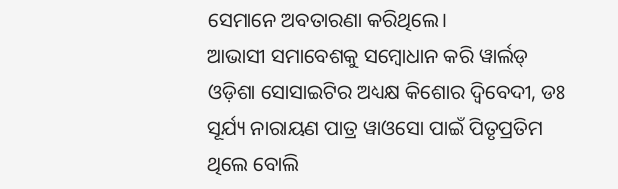ସେମାନେ ଅବତାରଣା କରିଥିଲେ।
ଆଭାସୀ ସମାବେଶକୁ ସମ୍ବୋଧାନ କରି ୱାର୍ଲଡ୍ ଓଡ଼ିଶା ସୋସାଇଟିର ଅଧ୍ୟକ୍ଷ କିଶୋର ଦ୍ଵିବେଦୀ, ଡଃ ସୂର୍ଯ୍ୟ ନାରାୟଣ ପାତ୍ର ୱାଓସୋ ପାଇଁ ପିତୃପ୍ରତିମ ଥିଲେ ବୋଲି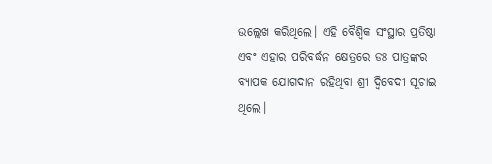ଉଲ୍ଲେଖ କରିଥିଲେ। ଏହି ବୈଶ୍ଵିକ ସଂସ୍ଥାର ପ୍ରତିଷ୍ଠା ଏବଂ ଏହାର ପରିବର୍ଦ୍ଧନ କ୍ଷେତ୍ରରେ ଡଃ ପାତ୍ରଙ୍କର ବ୍ୟାପକ ଯୋଗଦାନ ରହିଥିବା ଶ୍ରୀ ଦ୍ଵିବେଦୀ ସୂଚାଇ ଥିଲେ।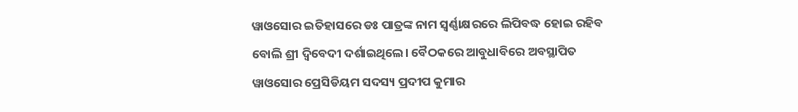ୱାଓସୋର ଇତିହାସରେ ଡଃ ପାତ୍ରଙ୍କ ନାମ ସ୍ୱର୍ଣ୍ଣାକ୍ଷରରେ ଲିପିବଦ୍ଧ ହୋଇ ରହିବ ବୋଲି ଶ୍ରୀ ଦ୍ଵିବେଦୀ ଦର୍ଶାଇଥିଲେ। ବୈଠକରେ ଆବୁଧାବିରେ ଅବସ୍ଥାପିତ ୱାଓସୋର ପ୍ରେସିଡିୟମ ସଦସ୍ୟ ପ୍ରଦୀପ କୁମାର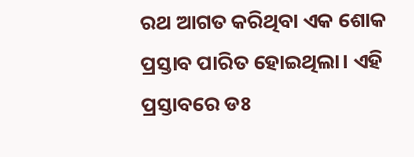ରଥ ଆଗତ କରିଥିବା ଏକ ଶୋକ ପ୍ରସ୍ତାବ ପାରିତ ହୋଇଥିଲା। ଏହି ପ୍ରସ୍ତାବରେ ଡଃ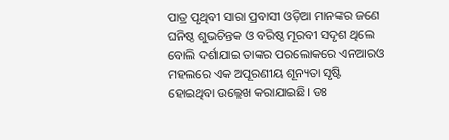ପାତ୍ର ପୃଥିବୀ ସାରା ପ୍ରବାସୀ ଓଡ଼ିଆ ମାନଙ୍କର ଜଣେ ଘନିଷ୍ଠ ଶୁଭଚିନ୍ତକ ଓ ବରିଷ୍ଠ ମୂରବୀ ସଦୃଶ ଥିଲେ ବୋଲି ଦର୍ଶାଯାଇ ତାଙ୍କର ପରଲୋକରେ ଏନଆରଓ ମହଲରେ ଏକ ଅପୂରଣୀୟ ଶୂନ୍ୟତା ସୃଷ୍ଟି ହୋଇଥିବା ଉଲ୍ଲେଖ କରାଯାଇଛି। ଡଃ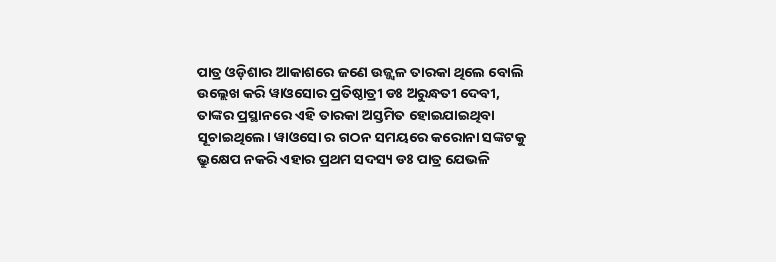ପାତ୍ର ଓଡ଼ିଶାର ଆକାଶରେ ଜଣେ ଉଜ୍ଜ୍ବଳ ତାରକା ଥିଲେ ବୋଲି ଉଲ୍ଲେଖ କରି ୱାଓସୋର ପ୍ରତିଷ୍ଠାତ୍ରୀ ଡଃ ଅରୁନ୍ଧତୀ ଦେବୀ, ତାଙ୍କର ପ୍ରସ୍ଥାନରେ ଏହି ତାରକା ଅସ୍ତମିତ ହୋଇଯାଇଥିବା ସୂଚାଇଥିଲେ। ୱାଓସୋ ର ଗଠନ ସମୟରେ କରୋନା ସଙ୍କଟକୁ ଭ୍ରୁକ୍ଷେପ ନକରି ଏହାର ପ୍ରଥମ ସଦସ୍ୟ ଡଃ ପାତ୍ର ଯେଭଳି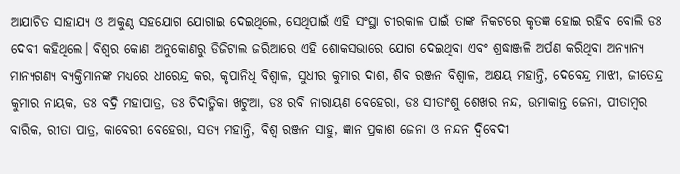ଆଯାଚିତ ସାହାଯ୍ୟ ଓ ଅକୁଣ୍ଠ ସହଯୋଗ ଯୋଗାଇ ଦେଇଥିଲେ, ସେଥିପାଇଁ ଏହି ସଂସ୍ଥା ଚୀରକାଳ ପାଇଁ ତାଙ୍କ ନିକଟରେ କୃତଜ୍ଞ ହୋଇ ରହିବ ବୋଲି ଡଃ ଦେବୀ କହିଥିଲେ। ବିଶ୍ଵର କୋଣ ଅନୁକୋଣରୁ ଡିଜିଟାଲ ଜରିଆରେ ଏହି ଶୋକସଭାରେ ଯୋଗ ଦେଇଥିବା ଏବଂ ଶ୍ରଦ୍ଧାଞ୍ଜଳି ଅର୍ପଣ କରିଥିବା ଅନ୍ୟାନ୍ୟ ମାନ୍ୟଗଣ୍ୟ ବ୍ୟକ୍ତିମାନଙ୍କ ମଧ୍ୟରେ ଧୀରେନ୍ଦ୍ର କର, କୃପାନିଧି ବିଶ୍ଵାଳ, ସୁଧୀର କୁମାର ଦାଶ, ଶିବ ରଞ୍ଜନ ବିଶ୍ଵାଳ, ଅକ୍ଷୟ ମହାନ୍ତି, ଦେବେନ୍ଦ୍ର ମାଝୀ, ଜୀତେନ୍ଦ୍ର କୁମାର ନାୟକ, ଡଃ ବଦ୍ରି ମହାପାତ୍ର, ଡଃ ଚିଦାତ୍ମିକା ଖଟୁଆ, ଡଃ ରବି ନାରାୟଣ ବେହେରା, ଡଃ ସୀତାଂଶୁ ଶେଖର ନନ୍ଦ, ଉମାକାନ୍ତ ଜେନା, ପୀତାମ୍ବର ବାରିକ, ରୀତା ପାତ୍ର, କାବେରୀ ବେହେରା, ସତ୍ୟ ମହାନ୍ତି, ବିଶ୍ଵ ରଞ୍ଜନ ସାହୁ, ଜ୍ଞାନ ପ୍ରକାଶ ଜେନା ଓ ନନ୍ଦନ ଦ୍ଵିବେଦୀ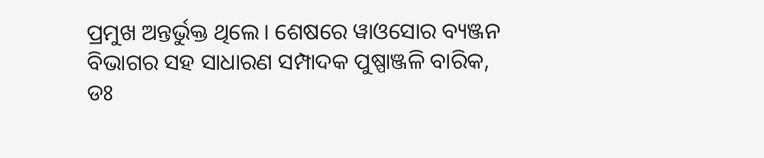ପ୍ରମୁଖ ଅନ୍ତର୍ଭୁକ୍ତ ଥିଲେ। ଶେଷରେ ୱାଓସୋର ବ୍ୟଞ୍ଜନ ବିଭାଗର ସହ ସାଧାରଣ ସମ୍ପାଦକ ପୁଷ୍ପାଞ୍ଜଳି ବାରିକ, ଡଃ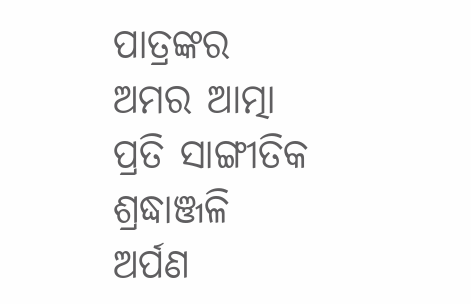ପାତ୍ରଙ୍କର ଅମର ଆତ୍ମା ପ୍ରତି ସାଙ୍ଗୀତିକ ଶ୍ରଦ୍ଧାଞ୍ଜଳି ଅର୍ପଣ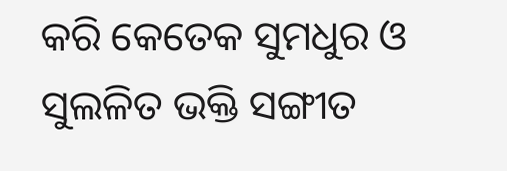କରି କେତେକ ସୁମଧୁର ଓ ସୁଲଳିତ ଭକ୍ତି ସଙ୍ଗୀତ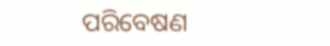ପରିବେଷଣ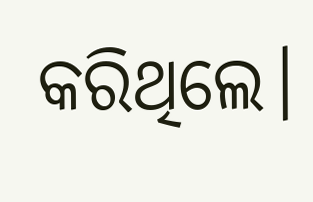କରିଥିଲେ।